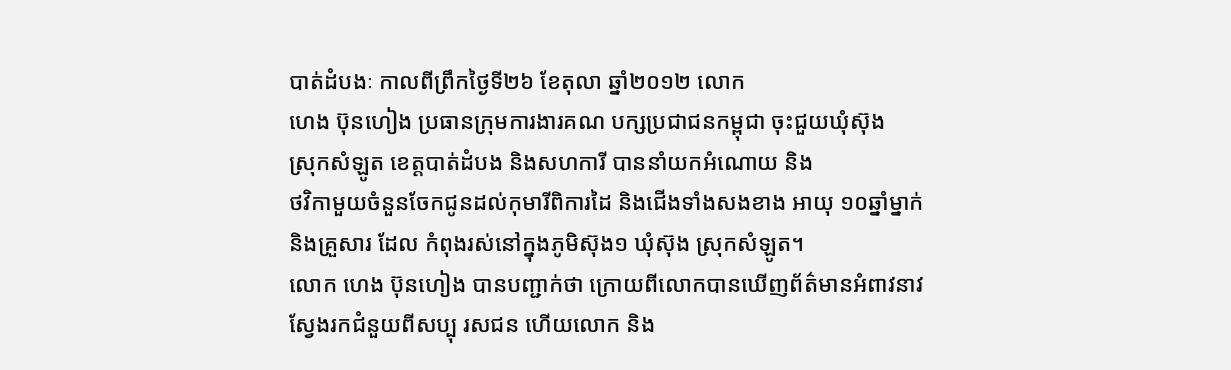បាត់ដំបងៈ កាលពីព្រឹកថ្ងៃទី២៦ ខែតុលា ឆ្នាំ២០១២ លោក
ហេង ប៊ុនហៀង ប្រធានក្រុមការងារគណ បក្សប្រជាជនកម្ពុជា ចុះជួយឃុំស៊ុង
ស្រុកសំឡូត ខេត្តបាត់ដំបង និងសហការី បាននាំយកអំណោយ និង
ថវិកាមួយចំនួនចែកជូនដល់កុមារីពិការដៃ និងជើងទាំងសងខាង អាយុ ១០ឆ្នាំម្នាក់
និងគ្រួសារ ដែល កំពុងរស់នៅក្នុងភូមិស៊ុង១ ឃុំស៊ុង ស្រុកសំឡូត។
លោក ហេង ប៊ុនហៀង បានបញ្ជាក់ថា ក្រោយពីលោកបានឃើញព័ត៌មានអំពាវនាវស្វែងរកជំនួយពីសប្បុ រសជន ហើយលោក និង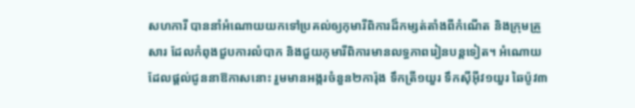សហការី បាននាំអំណោយយកទៅប្រគល់ឲ្យកុមារីពិការដ៏កម្សត់តាំងពីកំណើត និងក្រុមគ្រួសារ ដែលកំពុងជួបការលំបាក និងជួយកុមារីពិការមានលទ្ធភាពរៀនបន្តទៀត។ អំណោយ
ដែលផ្តល់ជូននាឱកាសនោះ រួមមានអង្ករចំនួន២ការ៉ុង ទឹកត្រី១យួរ ទឹកស៊ីអ៊ីវ១យួរ ឆៃប៉ូវ៣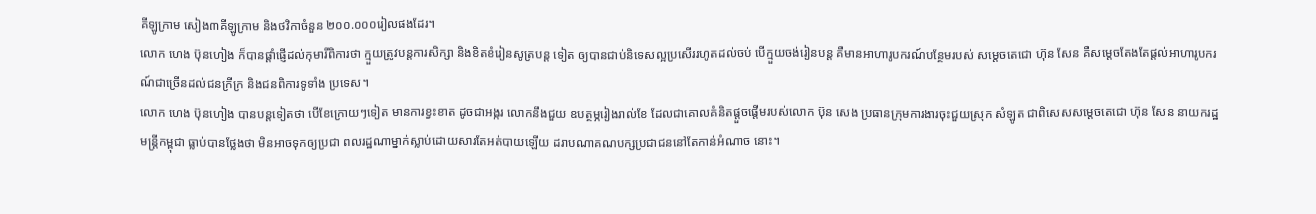គីឡូក្រាម សៀង៣គីឡូក្រាម និងថវិកាចំនួន ២០០.០០០រៀលផងដែរ។
លោក ហេង ប៊ុនហៀង ក៏បានផ្តាំផ្ញើដល់កុមារីពិការថា ក្មួយត្រូវបន្តការសិក្សា និងខិតខំរៀនសូត្របន្ត ទៀត ឲ្យបានជាប់និទេសល្អប្រសើររហូតដល់ចប់ បើក្មួយចង់រៀនបន្ត គឺមានអាហារូបករណ៍បន្ថែមរបស់ សម្តេចតេជោ ហ៊ុន សែន គឺសម្តេចតែងតែផ្តល់អាហារូបករណ៍ជាច្រើនដល់ជនក្រីក្រ និងជនពិការទូទាំង ប្រទេស។
លោក ហេង ប៊ុនហៀង បានបន្តទៀតថា បើខែក្រោយៗទៀត មានការខ្វះខាត ដូចជាអង្ករ លោកនឹងជួយ ឧបត្ថម្ភរៀងរាល់ខែ ដែលជាគោលគំនិតផ្តួចផ្តើមរបស់លោក ប៊ុន សេង ប្រធានក្រុមការងារចុះជួយស្រុក សំឡូត ជាពិសេសសម្តេចតេជោ ហ៊ុន សែន នាយករដ្ឋមន្រ្តីកម្ពុជា ធ្លាប់បានថ្លែងថា មិនអាចទុកឲ្យប្រជា ពលរដ្ឋណាម្នាក់ស្លាប់ដោយសារតែអត់បាយឡើយ ដរាបណាគណបក្សប្រជាជននៅតែកាន់អំណាច នោះ។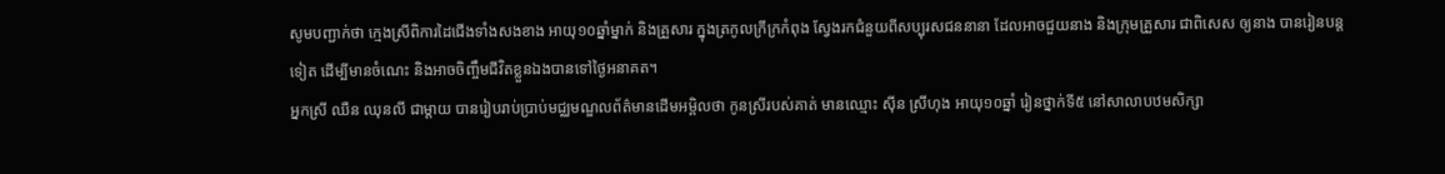សូមបញ្ជាក់ថា ក្មេងស្រីពិការដៃជើងទាំងសងខាង អាយុ១០ឆ្នាំម្នាក់ និងគ្រួសារ ក្នុងត្រកូលក្រីក្រកំពុង ស្វែងរកជំនួយពីសប្បុរសជននានា ដែលអាចជួយនាង និងក្រុមគ្រួសារ ជាពិសេស ឲ្យនាង បានរៀនបន្ត ទៀត ដើម្បីមានចំណេះ និងអាចចិញ្ចឹមជីវិតខ្លួនឯងបានទៅថ្ងៃអនាគត។
អ្នកស្រី ឈឺន ឈុនលី ជាម្តាយ បានរៀបរាប់ប្រាប់មជ្ឈមណ្ឌលព័ត៌មានដើមអម្ពិលថា កូនស្រីរបស់គាត់ មានឈ្មោះ ស៊ីន ស្រីហុង អាយុ១០ឆ្នាំ រៀនថ្នាក់ទី៥ នៅសាលាបឋមសិក្សា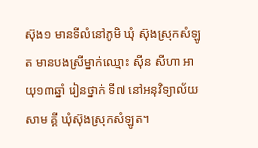ស៊ុង១ មានទីលំនៅភូមិ ឃុំ ស៊ុងស្រុកសំឡូត មានបងស្រីម្នាក់ឈ្មោះ ស៊ីន សីហា អាយុ១៣ឆ្នាំ រៀនថ្នាក់ ទី៧ នៅអនុវិទ្យាល័យសាម គ្គី ឃុំស៊ុងស្រុកសំឡូត។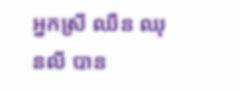អ្នកស្រី ឈឺន ឈុនលី បាន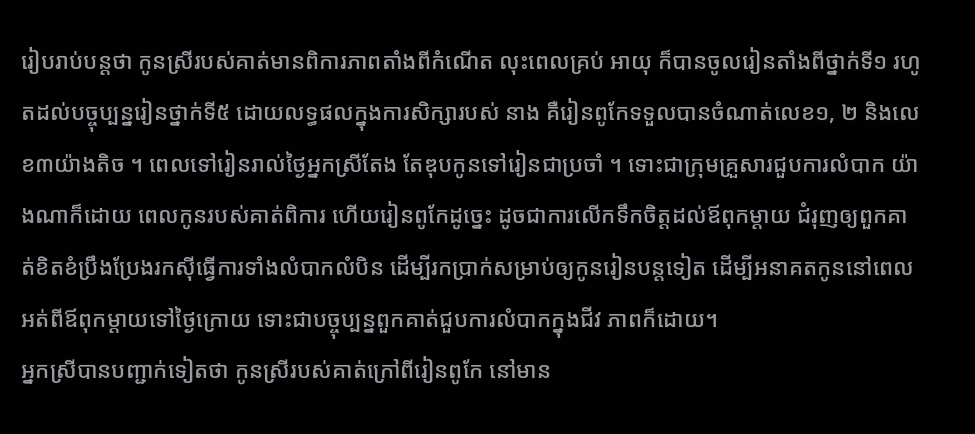រៀបរាប់បន្តថា កូនស្រីរបស់គាត់មានពិការភាពតាំងពីកំណើត លុះពេលគ្រប់ អាយុ ក៏បានចូលរៀនតាំងពីថ្នាក់ទី១ រហូតដល់បច្ចុប្បន្នរៀនថ្នាក់ទី៥ ដោយលទ្ធផលក្នុងការសិក្សារបស់ នាង គឺរៀនពូកែទទួលបានចំណាត់លេខ១, ២ និងលេខ៣យ៉ាងតិច ។ ពេលទៅរៀនរាល់ថ្ងៃអ្នកស្រីតែង តែឌុបកូនទៅរៀនជាប្រចាំ ។ ទោះជាក្រុមគ្រួសារជួបការលំបាក យ៉ាងណាក៏ដោយ ពេលកូនរបស់គាត់ពិការ ហើយរៀនពូកែដូច្នេះ ដូចជាការលើកទឹកចិត្តដល់ឪពុកម្តាយ ជំរុញឲ្យពួកគាត់ខិតខំប្រឹងប្រែងរកស៊ីធ្វើការទាំងលំបាកលំបិន ដើម្បីរកប្រាក់សម្រាប់ឲ្យកូនរៀនបន្តទៀត ដើម្បីអនាគតកូននៅពេលអត់ពីឪពុកម្តាយទៅថ្ងៃក្រោយ ទោះជាបច្ចុប្បន្នពួកគាត់ជួបការលំបាកក្នុងជីវ ភាពក៏ដោយ។
អ្នកស្រីបានបញ្ជាក់ទៀតថា កូនស្រីរបស់គាត់ក្រៅពីរៀនពូកែ នៅមាន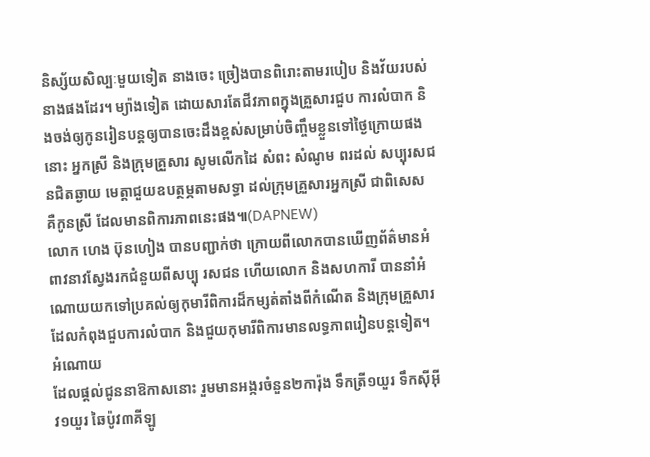និស្ស័យសិល្បៈមួយទៀត នាងចេះ ច្រៀងបានពិរោះតាមរបៀប និងវ័យរបស់នាងផងដែរ។ ម្យ៉ាងទៀត ដោយសារតែជីវភាពក្នុងគ្រួសារជួប ការលំបាក និងចង់ឲ្យកូនរៀនបន្តឲ្យបានចេះដឹងខ្ពស់សម្រាប់ចិញ្ចឹមខ្លួនទៅថ្ងៃក្រោយផងនោះ អ្នកស្រី និងក្រុមគ្រួសារ សូមលើកដៃ សំពះ សំណូម ពរដល់ សប្បុរសជនជិតឆ្ងាយ មេត្តាជួយឧបត្ថម្ភតាមសទ្ធា ដល់ក្រុមគ្រួសារអ្នកស្រី ជាពិសេស គឺកូនស្រី ដែលមានពិការភាពនេះផង៕(DAPNEW)
លោក ហេង ប៊ុនហៀង បានបញ្ជាក់ថា ក្រោយពីលោកបានឃើញព័ត៌មានអំពាវនាវស្វែងរកជំនួយពីសប្បុ រសជន ហើយលោក និងសហការី បាននាំអំណោយយកទៅប្រគល់ឲ្យកុមារីពិការដ៏កម្សត់តាំងពីកំណើត និងក្រុមគ្រួសារ ដែលកំពុងជួបការលំបាក និងជួយកុមារីពិការមានលទ្ធភាពរៀនបន្តទៀត។ អំណោយ
ដែលផ្តល់ជូននាឱកាសនោះ រួមមានអង្ករចំនួន២ការ៉ុង ទឹកត្រី១យួរ ទឹកស៊ីអ៊ីវ១យួរ ឆៃប៉ូវ៣គីឡូ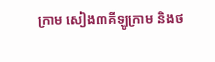ក្រាម សៀង៣គីឡូក្រាម និងថ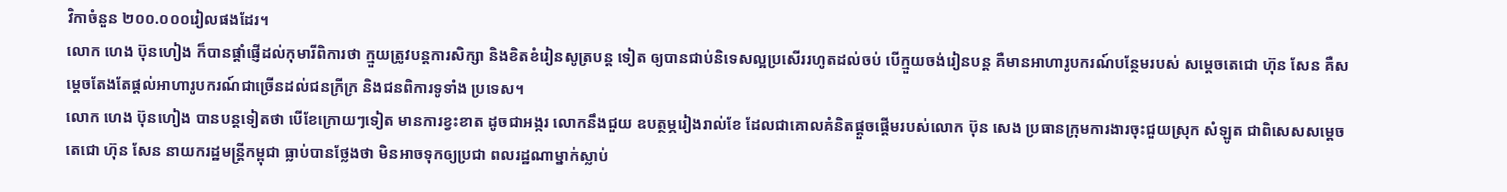វិកាចំនួន ២០០.០០០រៀលផងដែរ។
លោក ហេង ប៊ុនហៀង ក៏បានផ្តាំផ្ញើដល់កុមារីពិការថា ក្មួយត្រូវបន្តការសិក្សា និងខិតខំរៀនសូត្របន្ត ទៀត ឲ្យបានជាប់និទេសល្អប្រសើររហូតដល់ចប់ បើក្មួយចង់រៀនបន្ត គឺមានអាហារូបករណ៍បន្ថែមរបស់ សម្តេចតេជោ ហ៊ុន សែន គឺសម្តេចតែងតែផ្តល់អាហារូបករណ៍ជាច្រើនដល់ជនក្រីក្រ និងជនពិការទូទាំង ប្រទេស។
លោក ហេង ប៊ុនហៀង បានបន្តទៀតថា បើខែក្រោយៗទៀត មានការខ្វះខាត ដូចជាអង្ករ លោកនឹងជួយ ឧបត្ថម្ភរៀងរាល់ខែ ដែលជាគោលគំនិតផ្តួចផ្តើមរបស់លោក ប៊ុន សេង ប្រធានក្រុមការងារចុះជួយស្រុក សំឡូត ជាពិសេសសម្តេចតេជោ ហ៊ុន សែន នាយករដ្ឋមន្រ្តីកម្ពុជា ធ្លាប់បានថ្លែងថា មិនអាចទុកឲ្យប្រជា ពលរដ្ឋណាម្នាក់ស្លាប់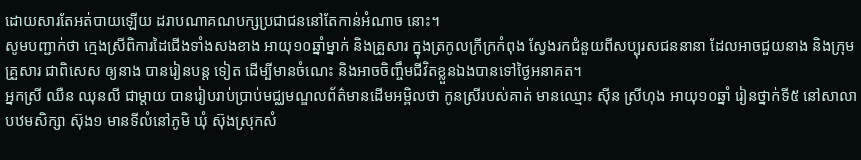ដោយសារតែអត់បាយឡើយ ដរាបណាគណបក្សប្រជាជននៅតែកាន់អំណាច នោះ។
សូមបញ្ជាក់ថា ក្មេងស្រីពិការដៃជើងទាំងសងខាង អាយុ១០ឆ្នាំម្នាក់ និងគ្រួសារ ក្នុងត្រកូលក្រីក្រកំពុង ស្វែងរកជំនួយពីសប្បុរសជននានា ដែលអាចជួយនាង និងក្រុមគ្រួសារ ជាពិសេស ឲ្យនាង បានរៀនបន្ត ទៀត ដើម្បីមានចំណេះ និងអាចចិញ្ចឹមជីវិតខ្លួនឯងបានទៅថ្ងៃអនាគត។
អ្នកស្រី ឈឺន ឈុនលី ជាម្តាយ បានរៀបរាប់ប្រាប់មជ្ឈមណ្ឌលព័ត៌មានដើមអម្ពិលថា កូនស្រីរបស់គាត់ មានឈ្មោះ ស៊ីន ស្រីហុង អាយុ១០ឆ្នាំ រៀនថ្នាក់ទី៥ នៅសាលាបឋមសិក្សា ស៊ុង១ មានទីលំនៅភូមិ ឃុំ ស៊ុងស្រុកសំ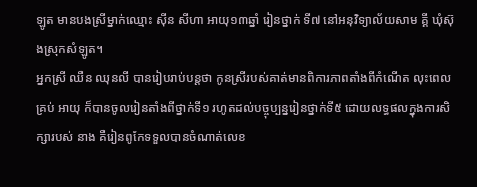ឡូត មានបងស្រីម្នាក់ឈ្មោះ ស៊ីន សីហា អាយុ១៣ឆ្នាំ រៀនថ្នាក់ ទី៧ នៅអនុវិទ្យាល័យសាម គ្គី ឃុំស៊ុងស្រុកសំឡូត។
អ្នកស្រី ឈឺន ឈុនលី បានរៀបរាប់បន្តថា កូនស្រីរបស់គាត់មានពិការភាពតាំងពីកំណើត លុះពេលគ្រប់ អាយុ ក៏បានចូលរៀនតាំងពីថ្នាក់ទី១ រហូតដល់បច្ចុប្បន្នរៀនថ្នាក់ទី៥ ដោយលទ្ធផលក្នុងការសិក្សារបស់ នាង គឺរៀនពូកែទទួលបានចំណាត់លេខ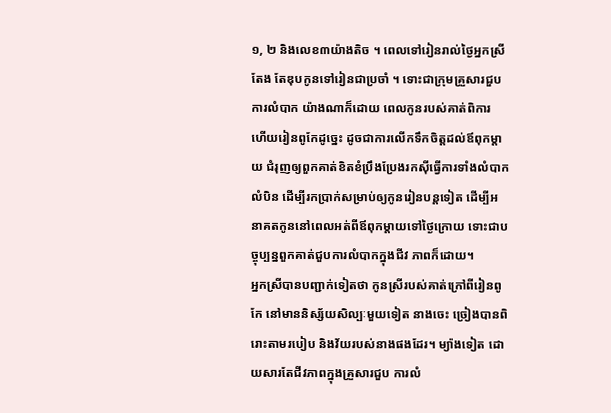១, ២ និងលេខ៣យ៉ាងតិច ។ ពេលទៅរៀនរាល់ថ្ងៃអ្នកស្រីតែង តែឌុបកូនទៅរៀនជាប្រចាំ ។ ទោះជាក្រុមគ្រួសារជួបការលំបាក យ៉ាងណាក៏ដោយ ពេលកូនរបស់គាត់ពិការ ហើយរៀនពូកែដូច្នេះ ដូចជាការលើកទឹកចិត្តដល់ឪពុកម្តាយ ជំរុញឲ្យពួកគាត់ខិតខំប្រឹងប្រែងរកស៊ីធ្វើការទាំងលំបាកលំបិន ដើម្បីរកប្រាក់សម្រាប់ឲ្យកូនរៀនបន្តទៀត ដើម្បីអនាគតកូននៅពេលអត់ពីឪពុកម្តាយទៅថ្ងៃក្រោយ ទោះជាបច្ចុប្បន្នពួកគាត់ជួបការលំបាកក្នុងជីវ ភាពក៏ដោយ។
អ្នកស្រីបានបញ្ជាក់ទៀតថា កូនស្រីរបស់គាត់ក្រៅពីរៀនពូកែ នៅមាននិស្ស័យសិល្បៈមួយទៀត នាងចេះ ច្រៀងបានពិរោះតាមរបៀប និងវ័យរបស់នាងផងដែរ។ ម្យ៉ាងទៀត ដោយសារតែជីវភាពក្នុងគ្រួសារជួប ការលំ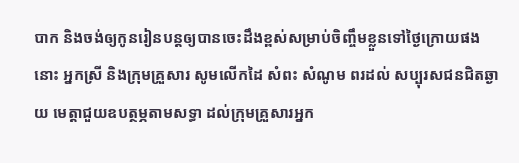បាក និងចង់ឲ្យកូនរៀនបន្តឲ្យបានចេះដឹងខ្ពស់សម្រាប់ចិញ្ចឹមខ្លួនទៅថ្ងៃក្រោយផងនោះ អ្នកស្រី និងក្រុមគ្រួសារ សូមលើកដៃ សំពះ សំណូម ពរដល់ សប្បុរសជនជិតឆ្ងាយ មេត្តាជួយឧបត្ថម្ភតាមសទ្ធា ដល់ក្រុមគ្រួសារអ្នក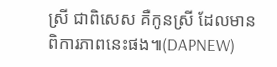ស្រី ជាពិសេស គឺកូនស្រី ដែលមានពិការភាពនេះផង៕(DAPNEW)